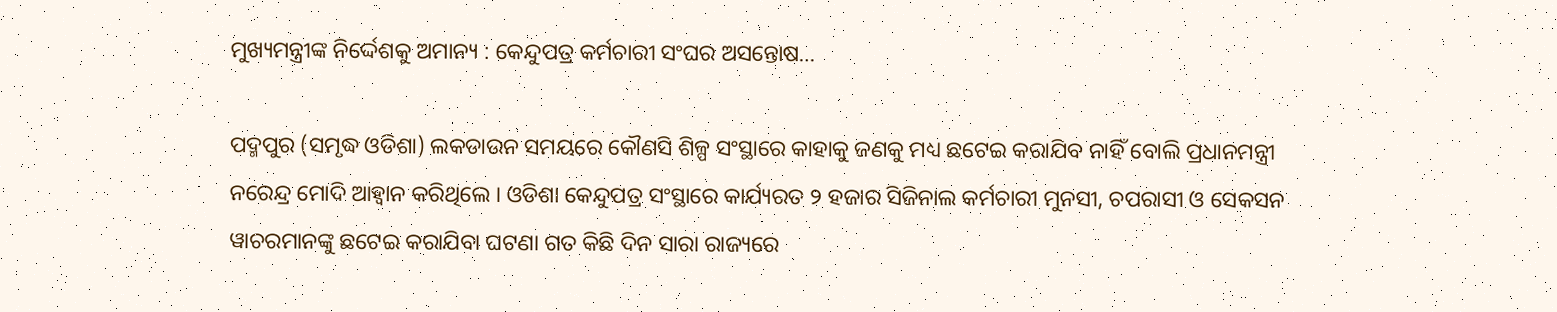ମୁଖ୍ୟମନ୍ତ୍ରୀଙ୍କ ନିର୍ଦ୍ଦେଶକୁ ଅମାନ୍ୟ : କେନ୍ଦୁପତ୍ର କର୍ମଚାରୀ ସଂଘର ଅସନ୍ତୋଷ…

ପଦ୍ମପୁର (ସମୃଦ୍ଧ ଓଡିଶା) ଲକଡାଉନ ସମୟରେ କୌଣସି ଶିଳ୍ପ ସଂସ୍ଥାରେ କାହାକୁ ଜଣକୁ ମଧ୍ୟ ଛଟେଇ କରାଯିବ ନାହିଁ ବୋଲି ପ୍ରଧାନମନ୍ତ୍ରୀ ନରେନ୍ଦ୍ର ମୋଦି ଆହ୍ୱାନ କରିଥିଲେ । ଓଡିଶା କେନ୍ଦୁପତ୍ର ସଂସ୍ଥାରେ କାର୍ଯ୍ୟରତ ୨ ହଜାର ସିଜିନାଲ କର୍ମଚାରୀ ମୁନସୀ, ଚପରାସୀ ଓ ସେକସନ ୱାଚରମାନଙ୍କୁ ଛଟେଇ କରାଯିବା ଘଟଣା ଗତ କିଛି ଦିନ ସାରା ରାଜ୍ୟରେ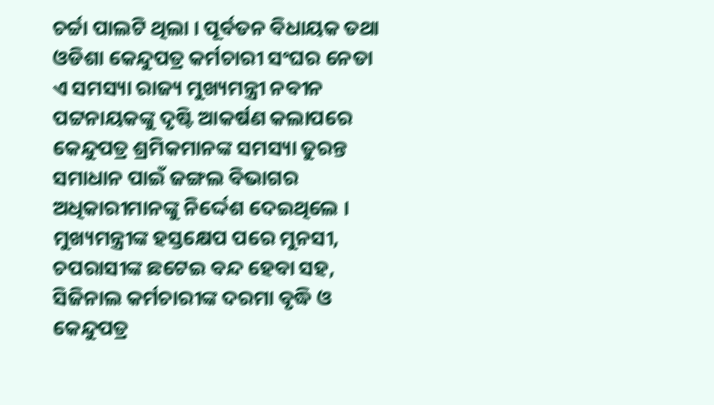ଚର୍ଚ୍ଚା ପାଲଟି ଥିଲା । ପୂର୍ବତନ ବିଧାୟକ ତଥା ଓଡିଶା କେନ୍ଦୁପତ୍ର କର୍ମଚାରୀ ସଂଘର ନେତା ଏ ସମସ୍ୟା ରାଜ୍ୟ ମୁଖ୍ୟମନ୍ତ୍ରୀ ନବୀନ ପଟ୍ଟନାୟକଙ୍କୁ ଦୃଷ୍ଟି ଆକର୍ଷଣ କଲାପରେ କେନ୍ଦୁପତ୍ର ଶ୍ରମିକମାନଙ୍କ ସମସ୍ୟା ତୁରନ୍ତ ସମାଧାନ ପାଇଁ ଜଙ୍ଗଲ ବିଭାଗର ଅଧିକାରୀମାନଙ୍କୁ ନିର୍ଦ୍ଦେଶ ଦେଇଥିଲେ । ମୁଖ୍ୟମନ୍ତ୍ରୀଙ୍କ ହସ୍ତକ୍ଷେପ ପରେ ମୁନସୀ, ଚପରାସୀଙ୍କ ଛଟେଇ ବନ୍ଦ ହେବା ସହ, ସିଜିନାଲ କର୍ମଚାରୀଙ୍କ ଦରମା ବୃଦ୍ଧି ଓ କେନ୍ଦୁପତ୍ର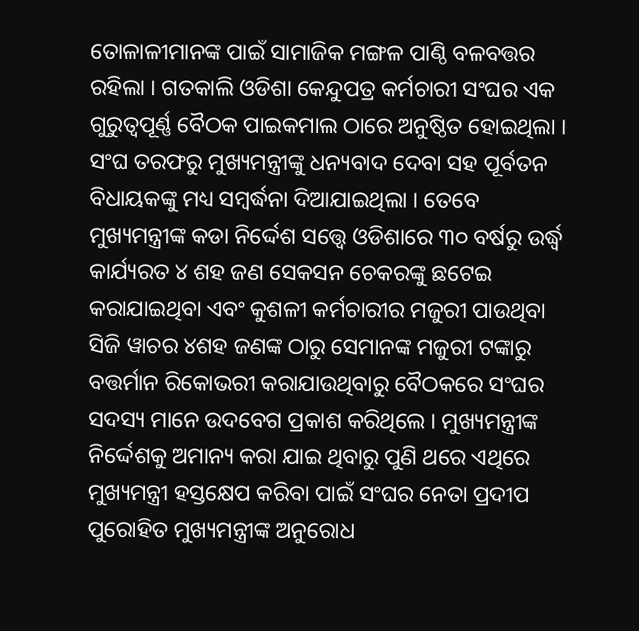ତୋଳାଳୀମାନଙ୍କ ପାଇଁ ସାମାଜିକ ମଙ୍ଗଳ ପାଣ୍ଠି ବଳବତ୍ତର ରହିଲା । ଗତକାଲି ଓଡିଶା କେନ୍ଦୁପତ୍ର କର୍ମଚାରୀ ସଂଘର ଏକ ଗୁରୁତ୍ୱପୂର୍ଣ୍ଣ ବୈଠକ ପାଇକମାଲ ଠାରେ ଅନୁଷ୍ଠିତ ହୋଇଥିଲା । ସଂଘ ତରଫରୁ ମୁଖ୍ୟମନ୍ତ୍ରୀଙ୍କୁ ଧନ୍ୟବାଦ ଦେବା ସହ ପୂର୍ବତନ ବିଧାୟକଙ୍କୁ ମଧ୍ୟ ସମ୍ବର୍ଦ୍ଧନା ଦିଆଯାଇଥିଲା । ତେବେ ମୁଖ୍ୟମନ୍ତ୍ରୀଙ୍କ କଡା ନିର୍ଦ୍ଦେଶ ସତ୍ତ୍ୱେ ଓଡିଶାରେ ୩୦ ବର୍ଷରୁ ଉର୍ଦ୍ଧ୍ଵ କାର୍ଯ୍ୟରତ ୪ ଶହ ଜଣ ସେକସନ ଚେକରଙ୍କୁ ଛଟେଇ କରାଯାଇଥିବା ଏବଂ କୁଶଳୀ କର୍ମଚାରୀର ମଜୁରୀ ପାଉଥିବା ସିଜି ୱାଚର ୪ଶହ ଜଣଙ୍କ ଠାରୁ ସେମାନଙ୍କ ମଜୁରୀ ଟଙ୍କାରୁ ବତ୍ତର୍ମାନ ରିକୋଭରୀ କରାଯାଉଥିବାରୁ ବୈଠକରେ ସଂଘର ସଦସ୍ୟ ମାନେ ଉଦବେଗ ପ୍ରକାଶ କରିଥିଲେ । ମୁଖ୍ୟମନ୍ତ୍ରୀଙ୍କ ନିର୍ଦ୍ଦେଶକୁ ଅମାନ୍ୟ କରା ଯାଇ ଥିବାରୁ ପୁଣି ଥରେ ଏଥିରେ ମୁଖ୍ୟମନ୍ତ୍ରୀ ହସ୍ତକ୍ଷେପ କରିବା ପାଇଁ ସଂଘର ନେତା ପ୍ରଦୀପ ପୁରୋହିତ ମୁଖ୍ୟମନ୍ତ୍ରୀଙ୍କ ଅନୁରୋଧ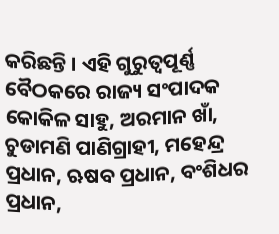କରିଛନ୍ତି । ଏହି ଗୁରୁତ୍ୱପୂର୍ଣ୍ଣ ବୈଠକରେ ରାଜ୍ୟ ସଂପାଦକ କୋକିଳ ସାହୁ, ଅରମାନ ଖାଁ, ଚୁଡାମଣି ପାଣିଗ୍ରାହୀ, ମହେନ୍ଦ୍ର ପ୍ରଧାନ, ଋଷବ ପ୍ରଧାନ, ବଂଶିଧର ପ୍ରଧାନ,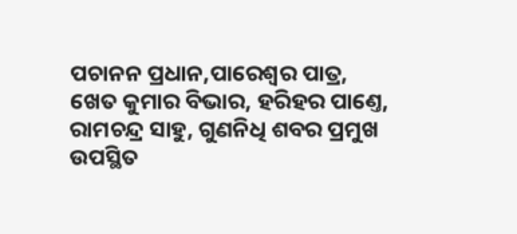ପଚାନନ ପ୍ରଧାନ,ପାରେଶ୍ବର ପାତ୍ର, ଖେତ କୁମାର ବିଭାର, ହରିହର ପାଣ୍ତେ, ରାମଚନ୍ଦ୍ର ସାହୁ, ଗୁଣନିଧି ଶବର ପ୍ରମୁଖ ଉପସ୍ଥିତ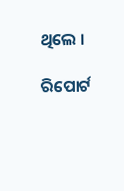ଥିଲେ ।

ରିପୋର୍ଟ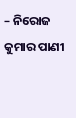– ନିରୋଜ କୁମାର ପାଣୀ